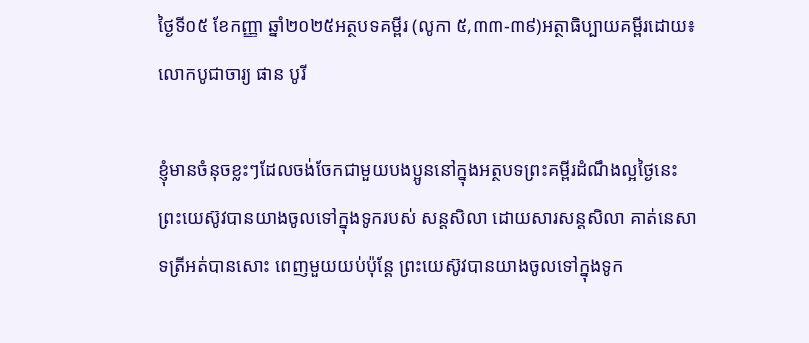ថ្ងៃទី០៥ ខែកញ្ញា ឆ្នាំ២០២៥អត្ថបទគម្ពីរ (លូកា ៥,៣៣-៣៩)អត្ថាធិប្បាយគម្ពីរដោយ៖ លោកបូជាចារ្យ ផាន បូរី

ខ្ញុំមានចំនុចខ្លះៗដែលចង់ចែកជាមួយបងប្អូននៅក្នុងអត្ថបទព្រះគម្ពីរដំណឹងល្អថ្ងៃនេះ ព្រះយេស៊ូវបានយាងចូលទៅក្នុងទូករបស់ សន្តសិលា ដោយសារសន្តសិលា គាត់នេសាទត្រីអត់បានសោះ ពេញមួយយប់ប៉ុន្តែ ព្រះយេស៊ូវបានយាងចូលទៅក្នុងទូក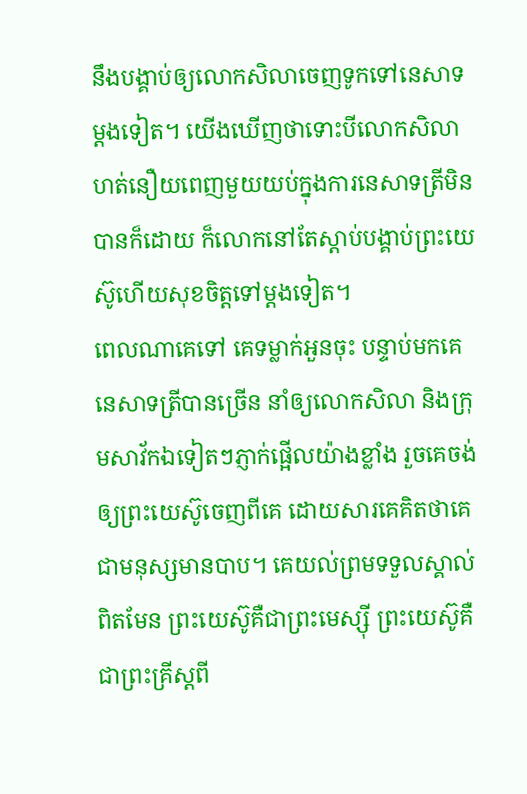នឹងបង្គាប់ឲ្យលោកសិលាចេញទូកទៅនេសាទម្តងទៀត។ យើងឃើញថាទោះបីលោកសិលាហត់នឿយពេញមួយយប់ក្នុងការនេសាទត្រីមិនបានក៏ដោយ ក៏លោកនៅតែស្តាប់បង្គាប់ព្រះយេស៊ូហើយសុខចិត្តទៅម្តងទៀត។
ពេលណាគេទៅ គេទម្លាក់អួនចុះ បន្ទាប់មកគេនេសាទត្រីបានច្រើន នាំឲ្យលោកសិលា និងក្រុមសាវ័កឯទៀតៗភ្ញាក់ផ្អើលយ៉ាងខ្លាំង រួចគេចង់ឲ្យព្រះយេស៊ូចេញពីគេ ដោយសារគេគិតថាគេជាមនុស្សមានបាប។ គេយល់ព្រមទទួលស្គាល់ពិតមែន ព្រះយេស៊ូគឺជាព្រះមេស្ស៊ី ព្រះយេស៊ូគឺជាព្រះគ្រីស្តពី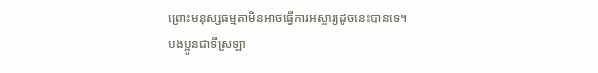ព្រោះមនុស្សធម្មតាមិនអាចធ្វើការអស្ចារ្យដូចនេះបានទេ។
បងប្អូនជាទីស្រឡា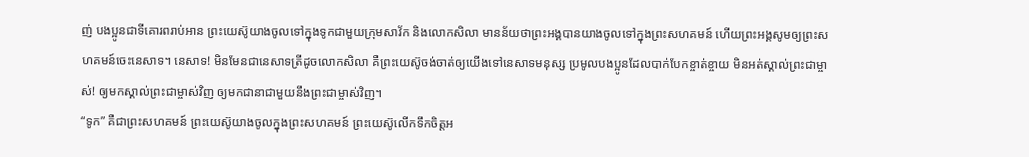ញ់ បងប្អូនជាទីគោរពរាប់អាន ព្រះយេស៊ូយាងចូលទៅក្នុងទូកជាមួយក្រុមសាវ័ក និងលោកសិលា មានន័យថាព្រះអង្គបានយាងចូលទៅក្នុងព្រះសហគមន៍ ហើយព្រះអង្គសូមឲ្យព្រះសហគមន៍ចេះនេសាទ។ នេសាទ! មិនមែនជានេសាទត្រីដូចលោកសិលា គឺព្រះយេស៊ូចង់ចាត់ឲ្យយើងទៅនេសាទមនុស្ស ប្រមូលបងប្អូនដែលបាក់បែកខ្ចាត់ខ្ចាយ មិនអត់ស្គាល់ព្រះជាម្ចាស់! ឲ្យមកស្គាល់ព្រះជាម្ចាស់វិញ ឲ្យមកជានាជាមួយនឹងព្រះជាម្ចាស់វិញ។
“ទូក” គឺជាព្រះសហគមន៍ ព្រះយេស៊ូយាងចូលក្នុងព្រះសហគមន៍ ព្រះយេស៊ូលើកទឹកចិត្តអ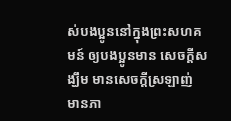ស់បងប្អូននៅក្នុងព្រះសហគមន៍ ឲ្យបងប្អូនមាន សេចក្តីសង្ឃឹម មានសេចក្តីស្រឡាញ់ មានភា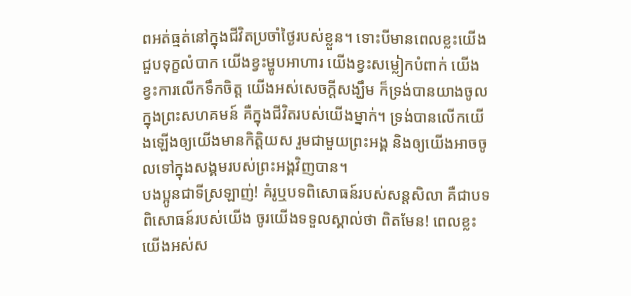ពអត់ធ្មត់នៅក្នុងជីវិតប្រចាំថ្ងៃរបស់ខ្លួន។ ទោះបីមានពេលខ្លះយើងជួបទុក្ខលំបាក យើងខ្វះម្ហូបអាហារ យើងខ្វះសម្លៀកបំពាក់ យើងខ្វះការលើកទឹកចិត្ត យើងអស់សេចក្តីសង្ឃឹម ក៏ទ្រង់បានយាងចូលក្នុងព្រះសហគមន៍ គឺក្នុងជីវិតរបស់យើងម្នាក់។ ទ្រង់បានលើកយើងឡើងឲ្យយើងមានកិត្តិយស រួមជាមួយព្រះអង្គ និងឲ្យយើងអាចចូលទៅក្នុងសង្គមរបស់ព្រះអង្គវិញបាន។
បងប្អូនជាទីស្រឡាញ់! គំរូឬបទពិសោធន៍របស់សន្តសិលា គឺជាបទពិសោធន៍របស់យើង ចូរយើងទទួលស្គាល់ថា ពិតមែន! ពេលខ្លះយើងអស់ស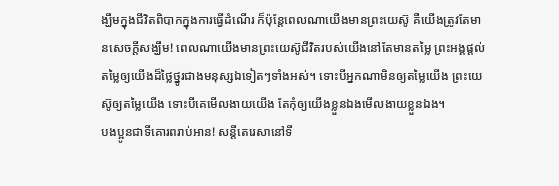ង្ឃឹមក្នុងជីវិតពិបាកក្នុងការធើ្វដំណើរ ក៏ប៉ុន្តែពេលណាយើងមានព្រះយេស៊ូ គឺយើងត្រូវតែមានសេចក្តីសង្ឃឹម! ពេលណាយើងមានព្រះយេស៊ូជីវិតរបស់យើងនៅតែមានតម្លៃ ព្រះអង្គផ្តល់តម្លៃឲ្យយើងដ៏ថ្លៃថ្នូរជាងមនុស្សឯទៀតៗទាំងអស់។ ទោះបីអ្នកណាមិនឲ្យតម្លៃយើង ព្រះយេស៊ូឲ្យតម្លៃយើង ទោះបីគេមើលងាយយើង តែកុំឲ្យយើងខ្លួនឯងមើលងាយខ្លួនឯង។
បងប្អូនជាទីគោរពរាប់អាន! សន្តីតេរេសានៅទី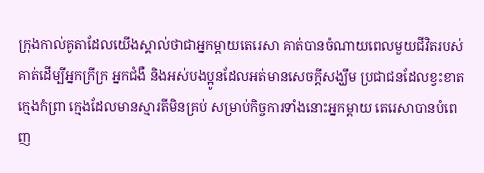ក្រុងកាល់គូតាដែលយើងស្គាល់ថាជាអ្នកម្តាយតេរេសា គាត់បានចំណាយពេលមួយជីវិតរបស់គាត់ដើម្បីអ្នកក្រីក្រ អ្នកជំងឺ និងអស់បងប្អូនដែលអត់មានសេចក្តីសង្ឃឹម ប្រជាជនដែលខ្វះខាត ក្មេងកំព្រា ក្មេងដែលមានស្មារតីមិនគ្រប់ សម្រាប់កិច្ចការទាំងនោះអ្នកម្តាយ តេរេសាបានបំពេញ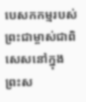បេសកកម្មរបស់ព្រះជាម្ចាស់ជាពិសេសនៅក្នុងព្រះស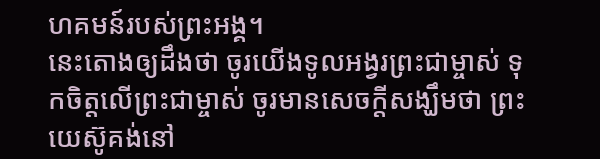ហគមន៍របស់ព្រះអង្គ។
នេះតោងឲ្យដឹងថា ចូរយើងទូលអង្វរព្រះជាម្ចាស់ ទុកចិត្តលើព្រះជាម្ចាស់ ចូរមានសេចក្តីសង្ឃឹមថា ព្រះយេស៊ូគង់នៅ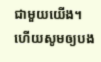ជាមួយយើង។ ហើយសូមឲ្យបង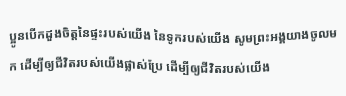ប្អូនបើកដួងចិត្តនៃផ្ទះរបស់យើង នៃទូករបស់យើង សូមព្រះអង្គយាងចូលមក ដើម្បីឲ្យជីវិតរបស់យើងផ្លាស់ប្រែ ដើម្បីឲ្យជីវិតរបស់យើង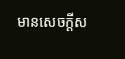មានសេចក្តីស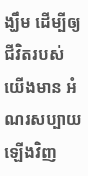ង្ឃឹម ដើម្បីឲ្យជីវិតរបស់យើងមាន អំណរសប្បាយ ឡើងវិញ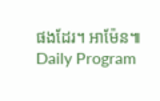ផងដែរ។ អាម៉ែន៕
Daily Program